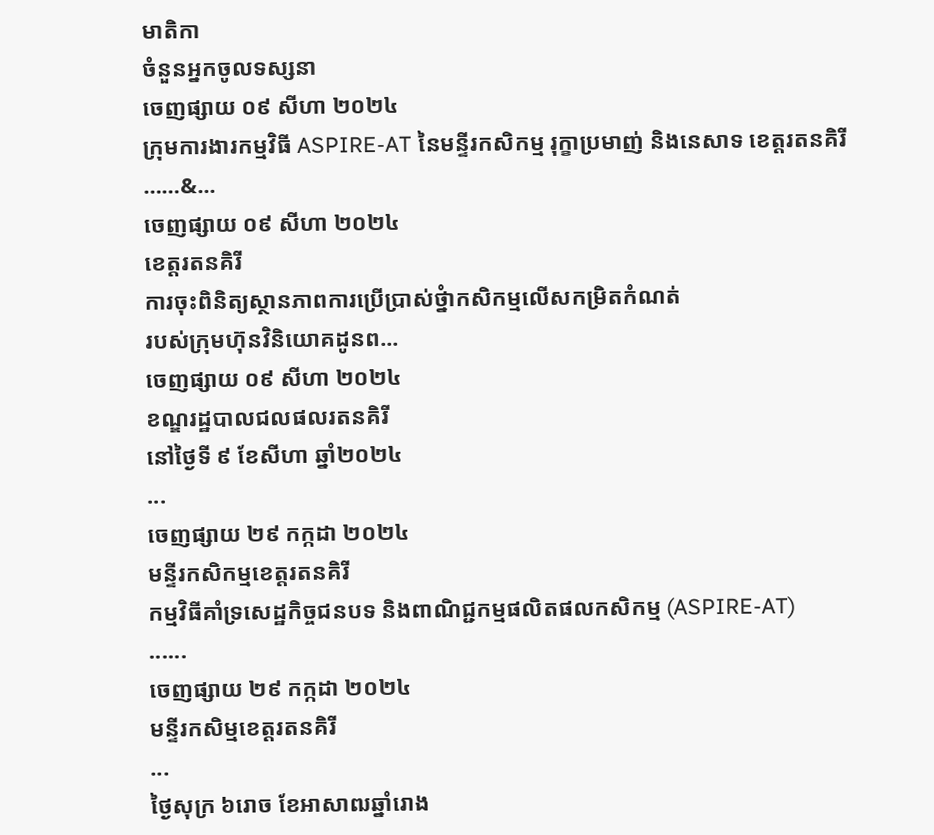មាតិកា
ចំនួនអ្នកចូលទស្សនា
ចេញផ្សាយ ០៩ សីហា ២០២៤
ក្រុមការងារកម្មវិធី ASPIRE-AT នៃមន្ទីរកសិកម្ម រុក្ខាប្រមាញ់ និងនេសាទ ខេត្តរតនគិរី
……&...
ចេញផ្សាយ ០៩ សីហា ២០២៤
ខេត្តរតនគិរី
ការចុះពិនិត្យស្ថានភាពការប្រើប្រាស់ថ្នំាកសិកម្មលើសកម្រិតកំណត់
របស់ក្រុមហ៊ុនវិនិយោគដូនព...
ចេញផ្សាយ ០៩ សីហា ២០២៤
ខណ្ឌរដ្ឋបាលជលផលរតនគិរី
នៅថ្ងៃទី ៩ ខែសីហា ឆ្នាំ២០២៤
...
ចេញផ្សាយ ២៩ កក្កដា ២០២៤
មន្ទីរកសិកម្មខេត្ដរតនគិរី
កម្មវិធីគាំទ្រសេដ្ឋកិច្ចជនបទ និងពាណិជ្ជកម្មផលិតផលកសិកម្ម (ASPIRE-AT)
......
ចេញផ្សាយ ២៩ កក្កដា ២០២៤
មន្ទីរកសិម្មខេត្ដរតនគិរី
...
ថ្ងៃសុក្រ ៦រោច ខែអាសាឍឆ្នាំរោង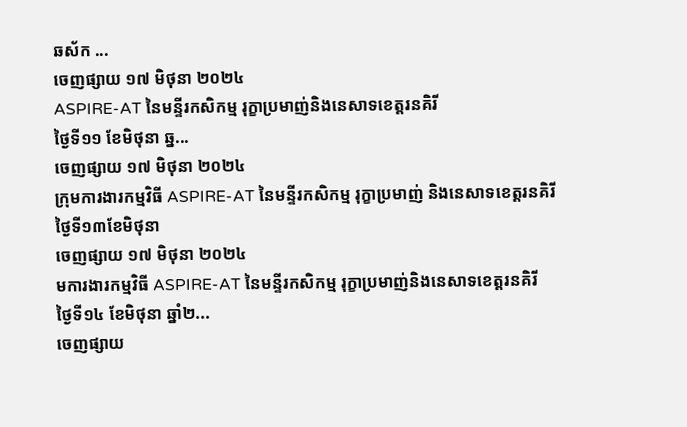ឆស័ក ...
ចេញផ្សាយ ១៧ មិថុនា ២០២៤
ASPIRE-AT នៃមន្ទីរកសិកម្ម រុក្ខាប្រមាញ់និងនេសាទខេត្តរនគិរី
ថ្ងៃទី១១ ខែមិថុនា ឆ្ន...
ចេញផ្សាយ ១៧ មិថុនា ២០២៤
ក្រុមការងារកម្មវិធី ASPIRE-AT នៃមន្ទីរកសិកម្ម រុក្ខាប្រមាញ់ និងនេសាទខេត្តរនគិរី
ថ្ងៃទី១៣ខែមិថុនា
ចេញផ្សាយ ១៧ មិថុនា ២០២៤
មការងារកម្មវិធី ASPIRE-AT នៃមន្ទីរកសិកម្ម រុក្ខាប្រមាញ់និងនេសាទខេត្តរនគិរី
ថ្ងៃទី១៤ ខែមិថុនា ឆ្នាំ២...
ចេញផ្សាយ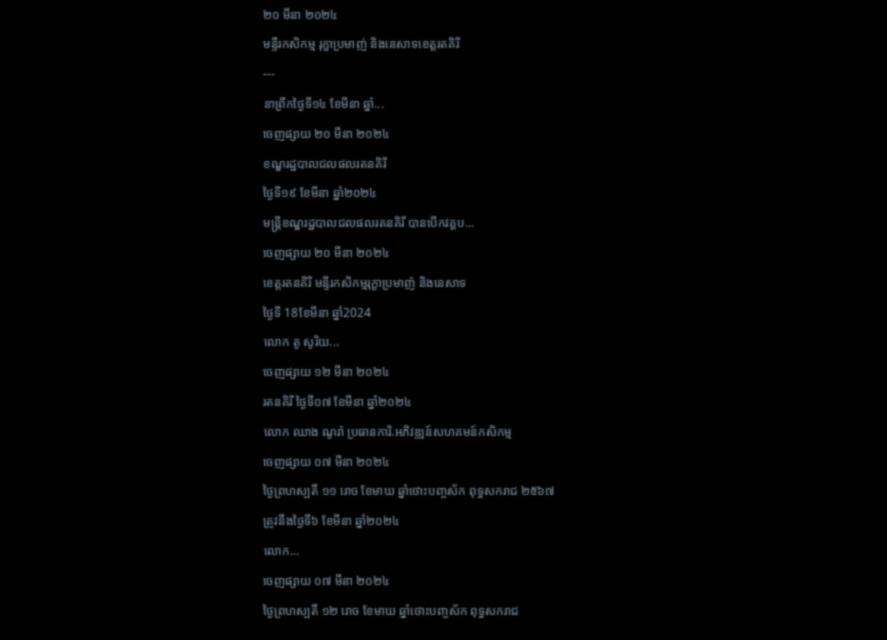២០ មីនា ២០២៤
មន្ទីរកសិកម្ម រុក្ខាប្រមាញ់ និងនេសាទខេត្តរតគិរី
---
នាព្រឹកថ្ងៃទី១៤ ខែមីនា ឆ្នាំ...
ចេញផ្សាយ ២០ មីនា ២០២៤
ខណ្ឌរដ្ឋបាលជលផលរតនគិរី
ថ្ងៃទី១៩ ខែមីនា ឆ្នាំ២០២៤
មន្ត្រីខណ្ឌរដ្ឋបាលជលផលរតនគិរី បានបើកវគ្គប...
ចេញផ្សាយ ២០ មីនា ២០២៤
ខេត្ដរតនគិរី មន្ទីរកសិកម្មរុក្ខាប្រមាញ៉ និងនេសាទ
ថ្ងៃទី 18ខែមីនា ឆ្នាំ2024
លោក តូ សូរិយ...
ចេញផ្សាយ ១២ មីនា ២០២៤
រតនគិរី ថ្ងៃទី០៧ ខែមីនា ឆ្នាំ២០២៤
លោក ឈាង ណូរ៉ា ប្រធានការិ.អភិវឌ្ឍន៍សហគមន៍កសិកម្ម
ចេញផ្សាយ ០៧ មីនា ២០២៤
ថ្ងៃព្រហស្បតិ៍ ១១ រោច ខែមាឃ ឆ្នាំថោះបញ្ចស័ក ពុទ្ធសករាជ ២៥៦៧
ត្រូវនឹងថ្ងៃទី៦ ខែមីនា ឆ្នាំ២០២៤
លោក...
ចេញផ្សាយ ០៧ មីនា ២០២៤
ថ្ងៃព្រហស្បតិ៍ ១២ រោច ខែមាឃ ឆ្នាំថោះបញ្ចស័ក ពុទ្ធសករាជ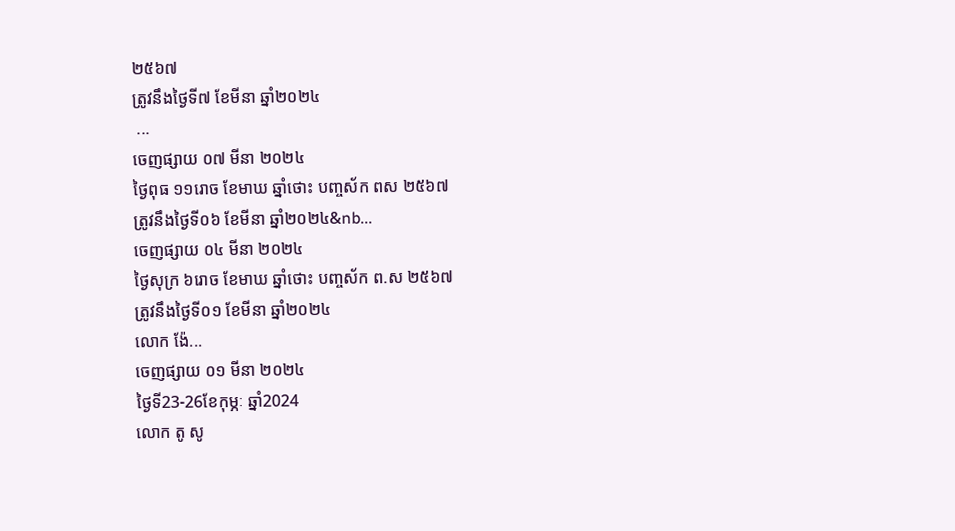២៥៦៧
ត្រូវនឹងថ្ងៃទី៧ ខែមីនា ឆ្នាំ២០២៤
 ...
ចេញផ្សាយ ០៧ មីនា ២០២៤
ថ្ងៃពុធ ១១រោច ខែមាឃ ឆ្នាំថោះ បញ្ចស័ក ពស ២៥៦៧
ត្រូវនឹងថ្ងៃទី០៦ ខែមីនា ឆ្នាំ២០២៤&nb...
ចេញផ្សាយ ០៤ មីនា ២០២៤
ថ្ងៃសុក្រ ៦រោច ខែមាឃ ឆ្នាំថោះ បញ្ចស័ក ព.ស ២៥៦៧
ត្រូវនឹងថ្ងៃទី០១ ខែមីនា ឆ្នាំ២០២៤
លោក ង៉ែ...
ចេញផ្សាយ ០១ មីនា ២០២៤
ថ្ងៃទី23-26ខែកុម្ភៈ ឆ្នាំ2024
លោក តូ សូ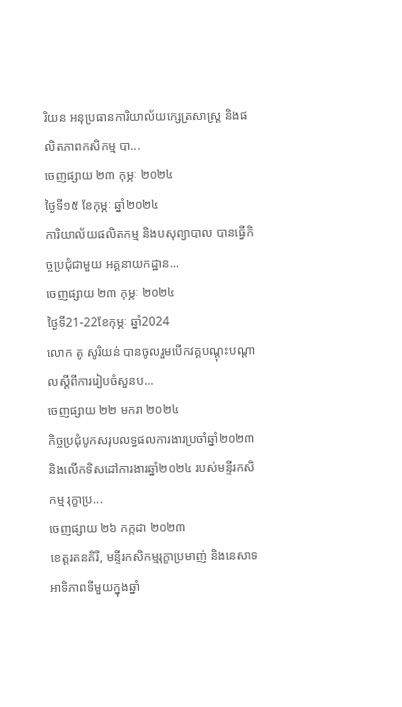រិយន អនុប្រធានការិយាល័យក្សេត្រសាស្រ្ដ និងផលិតភាពកសិកម្ម បា...
ចេញផ្សាយ ២៣ កុម្ភៈ ២០២៤
ថ្ងៃទី១៥ ខែកុម្ភៈ ឆ្នាំ២០២៤
ការិយាល័យផលិតកម្ម និងបសុព្យាបាល បានធ្វើកិច្ចប្រជុំជាមួយ អគ្គនាយកដ្ឋាន...
ចេញផ្សាយ ២៣ កុម្ភៈ ២០២៤
ថ្ងៃទី21-22ខែកុម្ភៈ ឆ្នាំ2024
លោក តូ សូរិយន់ បានចូលរួមបើកវគ្គបណ្ដុះបណ្ដាលស្ដីពីការរៀបចំសួនប...
ចេញផ្សាយ ២២ មករា ២០២៤
កិច្ចប្រជុំបូកសរុបលទ្ធផលការងារប្រចាំឆ្នាំ២០២៣ និងលើកទិសដៅការងារឆ្នាំ២០២៤ របស់មន្ទីរកសិកម្ម រុក្ខាប្រ...
ចេញផ្សាយ ២៦ កក្កដា ២០២៣
ខេត្ដរតនគិរី, មន្ទីរកសិកម្មរុក្ខាប្រមាញ់ និងនេសាទ
អាទិភាពទីមួយក្នុងឆ្នាំ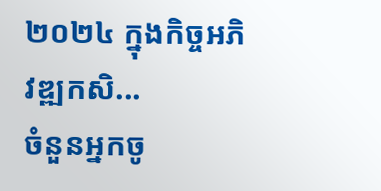២០២៤ ក្នុងកិច្ចអភិវឌ្ឍកសិ...
ចំនួនអ្នកចូ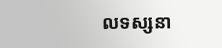លទស្សនា